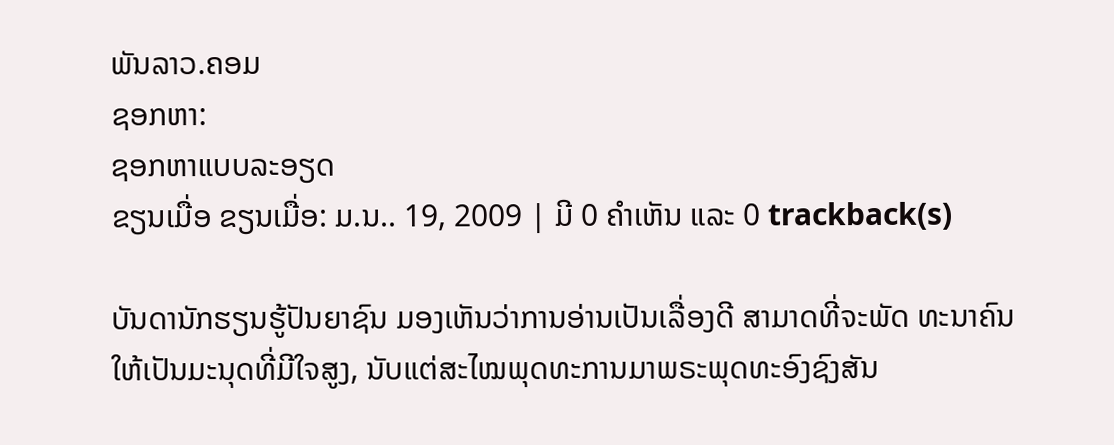ພັນລາວ.ຄອມ
ຊອກຫາ:
ຊອກຫາແບບລະອຽດ
ຂຽນເມື່ອ ຂຽນເມື່ອ: ມ.ນ.. 19, 2009 | ມີ 0 ຄຳເຫັນ ແລະ 0 trackback(s)

ບັນດານັກຮຽນຮູ້ປັນຍາຊົນ ມອງເຫັນວ່າການອ່ານເປັນເລື່ອງດີ ສາມາດທີ່ຈະພັດ ທະນາຄົນໃຫ້ເປັນມະນຸດທີ່ມີໃຈສູງ, ນັບແຕ່ສະໄໝພຸດທະການມາພຣະພຸດທະອົງຊົງສັນ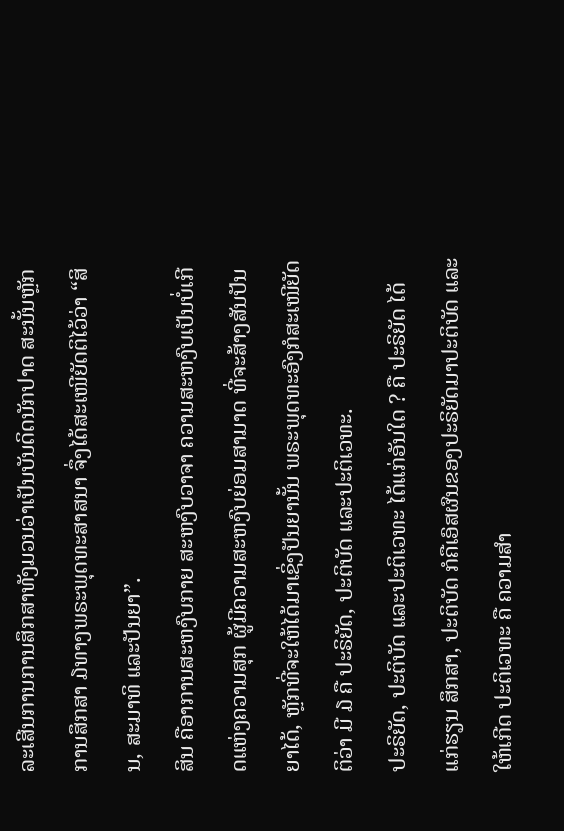ລະເສີນການການສຶກສາທັງມວນວ່າເປັນບັນດິດນັກປາດ ສະນັ້ນຫຼັກການສຶກສາ ໓ທາງພຣະພຸດທະສາສນາ ຈຶ່ງໄດ້ສະເໜີຍັດຕິໄວ້ວ່າ “ສິນ, ສະມາທິ ແລະປັນຍາ”.
ສິນ ຄືອາການສະຫງົບກາຍ ສະຫງົບວາຈາ ຄວາມສະຫງົບເປັນບໍ່ເກີດແຫ່ງຄວາມສຸກ ຜູ້ມີຄວາມສະຫງົບຍ່ອມສາມາດ ທີ່ຈະສ້າງສັນປັນຍາໄດ້, ຫຼັກທີ່ຈະໃຫ້ໄດ້ມາເຊິ່ງປັນຍານັ້ນ ພຣະພຸດທະອົງກໍສະເໜີຍັດຕິວ່າ ມີ ໓ ຄື ປະຣິຍັດ, ປະຕິບັດ ແລະປະຕິເວທະ.
ປະຣິຍັດ, ປະຕິບັດ ແລະປະຕິເວທະ ໄດ້ແກ່ອັນໃດ ? ຄື ປະຣິຍັດ ໄດ້ແກ່ຮຽນ ສຶກສາ, ປະຕິບັດ ກໍຄືເອົສຜົນຂອງປະຣິຍັດມາປະຕິບັດ ແລະໃຫ້ເກີດ ປະຕິເວທະ ຄື ຄວາມສຳ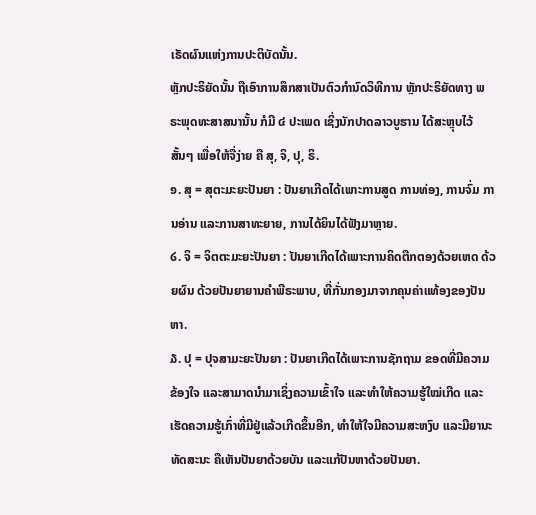ເຣັດຜົນແຫ່ງການປະຕິບັດນັ້ນ.
ຫຼັກປະຣິຍັດນັ້ນ ຖືເອົາການສຶກສາເປັນຕົວກຳນົດວິທີການ ຫຼັກປະຣິຍັດທາງ ພຣະພຸດທະສາສນານັ້ນ ກໍມີ ໔ ປະເພດ ເຊິ່ງນັກປາດລາວບູຮານ ໄດ້ສະຫຼຸບໄວ້ສັ້ນໆ ເພື່ອໃຫ້ຈື່ງ່າຍ ຄື ສຸ, ຈິ, ປຸ, ຣິ.
໑. ສຸ = ສຸຕະມະຍະປັນຍາ : ປັນຍາເກີດໄດ້ເພາະການສູດ ການທ່ອງ, ການຈົ່ມ ການອ່ານ ແລະການສາທະຍາຍ, ການໄດ້ຍິນໄດ້ຟັງມາຫຼາຍ.
໒. ຈິ = ຈິຕຕະມະຍະປັນຍາ : ປັນຍາເກີດໄດ້ເພາະການຄິດຕືກຕອງດ້ວຍເຫດ ດ້ວຍຜົນ ດ້ວຍປັນຍາຍານຄຳພີຣະພາບ, ທີ່ກັ່ນກອງມາຈາກຄຸນຄ່າແທ້ອງຂອງປັນຫາ.
໓. ປຸ = ປຸຈສາມະຍະປັນຍາ : ປັນຍາເກີດໄດ້ເພາະການຊັກຖາມ ຂອດທີ່ມີຄວາມຂ້ອງໃຈ ແລະສາມາດນຳມາເຊິ່ງຄວາມເຂົ້າໃຈ ແລະທຳໃຫ້ຄວາມຮູ້ໃໝ່ເກີດ ແລະເຮັດຄວາມຮູ້ເກົ່າທີ່ມີຢູ່ແລ້ວເກີດຂຶ້ນອີກ, ທຳໃຫ້ໃຈມີຄວາມສະຫງົບ ແລະມີຍານະທັດສະນະ ຄືເຫັນປັນຍາດ້ວຍບັນ ແລະແກ້ປັນຫາດ້ວຍປັນຍາ.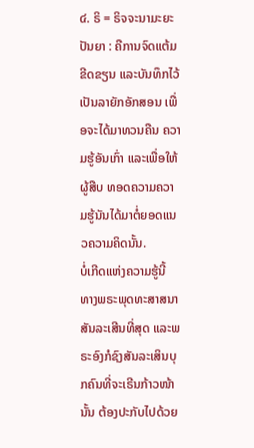໔. ຣິ = ຣິຈຈະນາມະຍະປັນຍາ : ຄືການຈົດແຕ້ມ ຂີດຂຽນ ແລະບັນທຶກໄວ້ເປັນລາຍັກອັກສອນ ເພື່ອຈະໄດ້ມາທວນຄືນ ຄວາມຮູ້ອັນເກົ່າ ແລະເພື່ອໃຫ້ຜູ້ສືບ ທອດຄວາມຄວາມຮູ້ນັນໄດ້ມາຕໍ່ຍອດແນວຄວາມຄິດນັ້ນ.
ບໍ່ເກີດແຫ່ງຄວາມຮູ້ນີ້ ທາງພຣະພຸດທະສາສນາສັນລະເສີນທີ່ສຸດ ແລະພຣະອົງກໍຊົງສັນລະເສິນບຸກຄົນທີ່ຈະເຣີນກ້າວໜ້ານັ້ນ ຕ້ອງປະກັບໄປດ້ວຍ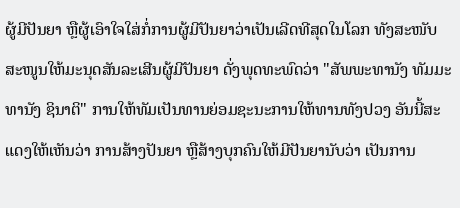ຜູ້ມີປັນຍາ ຫຼືຜູ້ເອົາໃຈໃສ່ກໍ່ການຜູ້ມີປັນຍາວ່າເປັນເລີດທີສຸດໃນໂລກ ທັງສະໜັບສະໜູນໃຫ້ມະນຸດສັນລະເສີນຜູ້ມີປັນຍາ ດັ່ງພຸດທະພົດວ່າ "ສັພພະທານັງ ທັມມະທານັງ ຊິນາຕິ" ການໃຫ້ທັມເປັນທານຍ່ອມຊະນະການໃຫ້ທານທັງປວງ ອັນນີ້ສະແດງໃຫ້ເຫັນວ່າ ການສ້າງປັນຍາ ຫຼືສ້າງບຸກຄົນໃຫ້ມີປັນຍານັບວ່າ ເປັນການ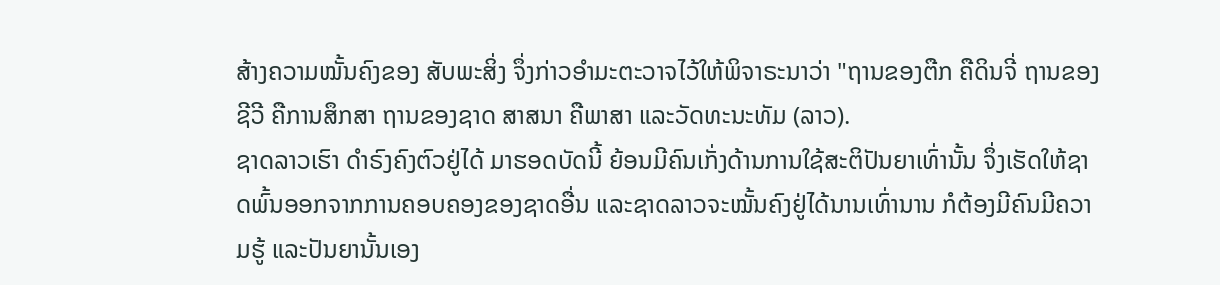ສ້າງຄວາມໝັ້ນຄົງຂອງ ສັບພະສິ່ງ ຈຶ່ງກ່າວອຳມະຕະວາຈໄວ້ໃຫ້ພິຈາຣະນາວ່າ "ຖານຂອງຕືກ ຄືດິນຈີ່ ຖານຂອງຊີວີ ຄືການສຶກສາ ຖານຂອງຊາດ ສາສນາ ຄືພາສາ ແລະວັດທະນະທັມ (ລາວ).
ຊາດລາວເຮົາ ດຳຣົງຄົງຕົວຢູ່ໄດ້ ມາຮອດບັດນີ້ ຍ້ອນມີຄົນເກັ່ງດ້ານການໃຊ້ສະຕິປັນຍາເທົ່ານັ້ນ ຈຶ່ງເຮັດໃຫ້ຊາດພົ້ນອອກຈາກການຄອບຄອງຂອງຊາດອື່ນ ແລະຊາດລາວຈະໝັ້ນຄົງຢູ່ໄດ້ນານເທົ່ານານ ກໍຕ້ອງມີຄົນມີຄວາມຮູ້ ແລະປັນຍານັ້ນເອງ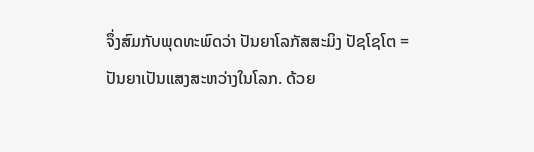ຈຶ່ງສົມກັບພຸດທະພົດວ່າ ປັນຍາໂລກັສສະມິງ ປັຊໂຊໂຕ = ປັນຍາເປັນແສງສະຫວ່າງໃນໂລກ. ດ້ວຍ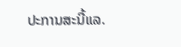ປະການສະນີ້ແລ.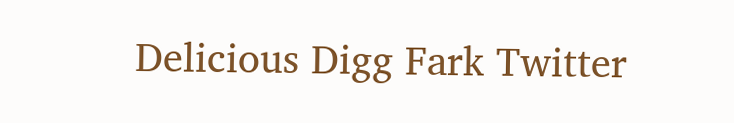Delicious Digg Fark Twitter